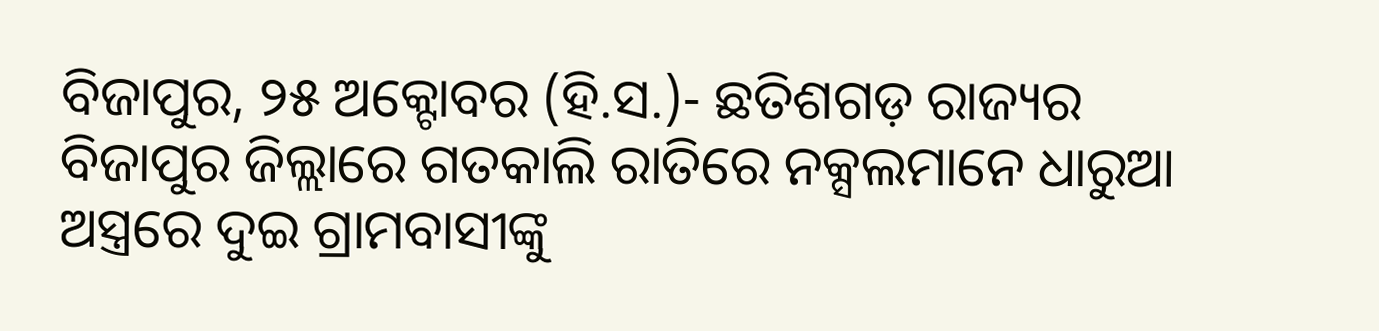ବିଜାପୁର, ୨୫ ଅକ୍ଟୋବର (ହି.ସ.)- ଛତିଶଗଡ଼ ରାଜ୍ୟର ବିଜାପୁର ଜିଲ୍ଲାରେ ଗତକାଲି ରାତିରେ ନକ୍ସଲମାନେ ଧାରୁଆ ଅସ୍ତ୍ରରେ ଦୁଇ ଗ୍ରାମବାସୀଙ୍କୁ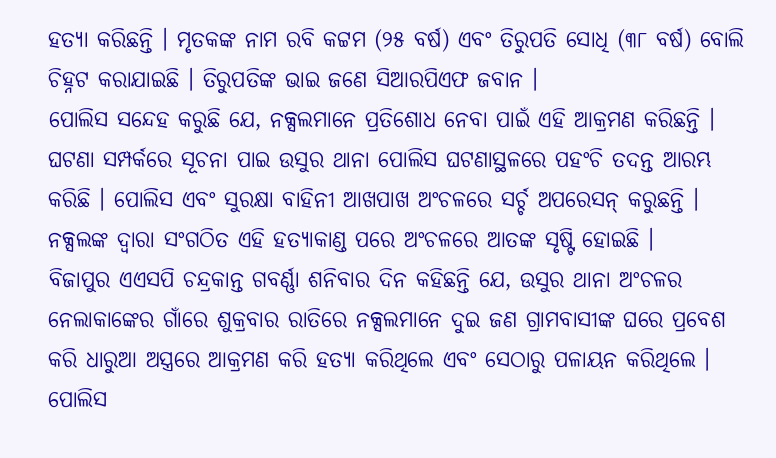ହତ୍ୟା କରିଛନ୍ତି । ମୃତକଙ୍କ ନାମ ରବି କଟ୍ଟମ (୨୫ ବର୍ଷ) ଏବଂ ତିରୁପତି ସୋଧି (୩୮ ବର୍ଷ) ବୋଲି ଚିହ୍ନଟ କରାଯାଇଛି । ତିରୁପତିଙ୍କ ଭାଇ ଜଣେ ସିଆରପିଏଫ ଜବାନ ।
ପୋଲିସ ସନ୍ଦେହ କରୁଛି ଯେ, ନକ୍ସଲମାନେ ପ୍ରତିଶୋଧ ନେବା ପାଇଁ ଏହି ଆକ୍ରମଣ କରିଛନ୍ତି । ଘଟଣା ସମ୍ପର୍କରେ ସୂଚନା ପାଇ ଉସୁର ଥାନା ପୋଲିସ ଘଟଣାସ୍ଥଳରେ ପହଂଚି ତଦନ୍ତ ଆରମ୍ଭ କରିଛି । ପୋଲିସ ଏବଂ ସୁରକ୍ଷା ବାହିନୀ ଆଖପାଖ ଅଂଚଳରେ ସର୍ଚ୍ଚ ଅପରେସନ୍ କରୁଛନ୍ତି । ନକ୍ସଲଙ୍କ ଦ୍ୱାରା ସଂଗଠିତ ଏହି ହତ୍ୟାକାଣ୍ଡ ପରେ ଅଂଚଳରେ ଆତଙ୍କ ସୃଷ୍ଟି ହୋଇଛି ।
ବିଜାପୁର ଏଏସପି ଚନ୍ଦ୍ରକାନ୍ତ ଗବର୍ଣ୍ଣା ଶନିବାର ଦିନ କହିଛନ୍ତି ଯେ, ଉସୁର ଥାନା ଅଂଚଳର ନେଲାକାଙ୍କେର ଗାଁରେ ଶୁକ୍ରବାର ରାତିରେ ନକ୍ସଲମାନେ ଦୁଇ ଜଣ ଗ୍ରାମବାସୀଙ୍କ ଘରେ ପ୍ରବେଶ କରି ଧାରୁଆ ଅସ୍ତ୍ରରେ ଆକ୍ରମଣ କରି ହତ୍ୟା କରିଥିଲେ ଏବଂ ସେଠାରୁ ପଳାୟନ କରିଥିଲେ । ପୋଲିସ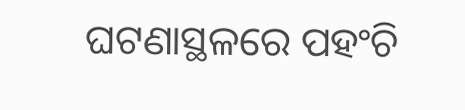ଘଟଣାସ୍ଥଳରେ ପହଂଚି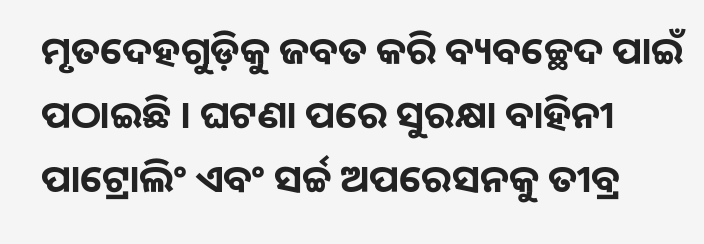ମୃତଦେହଗୁଡ଼ିକୁ ଜବତ କରି ବ୍ୟବଚ୍ଛେଦ ପାଇଁ ପଠାଇଛି । ଘଟଣା ପରେ ସୁରକ୍ଷା ବାହିନୀ ପାଟ୍ରୋଲିଂ ଏବଂ ସର୍ଚ୍ଚ ଅପରେସନକୁ ତୀବ୍ର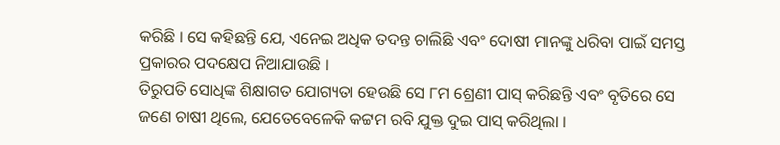କରିଛି । ସେ କହିଛନ୍ତି ଯେ, ଏନେଇ ଅଧିକ ତଦନ୍ତ ଚାଲିଛି ଏବଂ ଦୋଷୀ ମାନଙ୍କୁ ଧରିବା ପାଇଁ ସମସ୍ତ ପ୍ରକାରର ପଦକ୍ଷେପ ନିଆଯାଉଛି ।
ତିରୁପତି ସୋଧିଙ୍କ ଶିକ୍ଷାଗତ ଯୋଗ୍ୟତା ହେଉଛି ସେ ୮ମ ଶ୍ରେଣୀ ପାସ୍ କରିଛନ୍ତି ଏବଂ ବୃତିରେ ସେ ଜଣେ ଚାଷୀ ଥିଲେ, ଯେତେବେଳେକି କଟ୍ଟମ ରବି ଯୁକ୍ତ ଦୁଇ ପାସ୍ କରିଥିଲା ।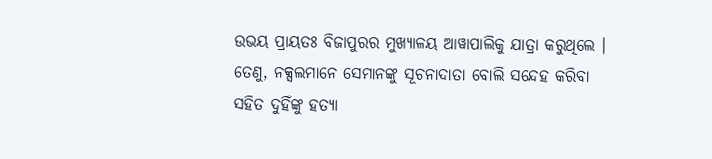ଉଭୟ ପ୍ରାୟତଃ ବିଜାପୁରର ମୁଖ୍ୟାଳୟ ଆୱାପାଲିକୁ ଯାତ୍ରା କରୁଥିଲେ । ତେଣୁ, ନକ୍ସଲମାନେ ସେମାନଙ୍କୁ ସୂଚନାଦାତା ବୋଲି ସନ୍ଦେହ କରିବା ସହିତ ଦୁହିଁଙ୍କୁ ହତ୍ୟା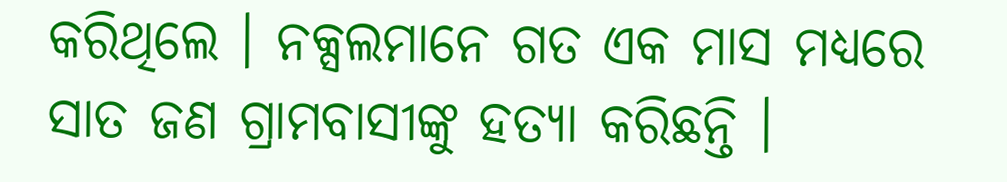କରିଥିଲେ । ନକ୍ସଲମାନେ ଗତ ଏକ ମାସ ମଧ୍ୟରେ ସାତ ଜଣ ଗ୍ରାମବାସୀଙ୍କୁ ହତ୍ୟା କରିଛନ୍ତି ।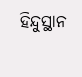ହିନ୍ଦୁସ୍ଥାନ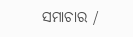ସମାଚାର /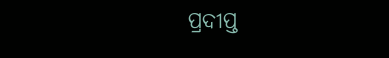ପ୍ରଦୀପ୍ତ